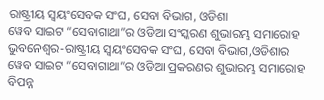ରାଷ୍ଟ୍ରୀୟ ସ୍ୱୟଂସେବକ ସଂଘ, ସେବା ବିଭାଗ, ଓଡିଶା
ୱେବ ସାଇଟ “ସେବାଗାଥା”ର ଓଡିଆ ସଂସ୍କରଣ ଶୁଭାରମ୍ଭ ସମାରୋହ
ଭୁବନେଶ୍ୱର-ରାଷ୍ଟ୍ରୀୟ ସ୍ୱୟଂସେବକ ସଂଘ, ସେବା ବିଭାଗ,ଓଡିଶାର ୱେବ ସାଇଟ “ସେବାଗାଥା”ର ଓଡିଆ ପ୍ରକରଣର ଶୁଭାରମ୍ଭ ସମାରୋହ ବିପନ୍ନ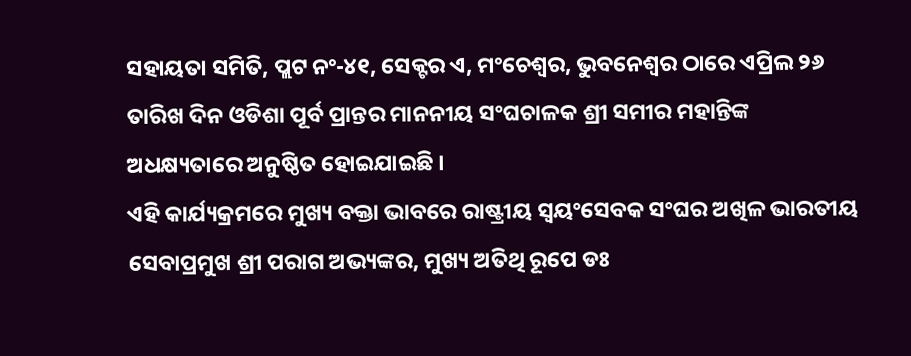ସହାୟତା ସମିତି, ପ୍ଲଟ ନଂ-୪୧, ସେକ୍ଟର ଏ, ମଂଚେଶ୍ୱର, ଭୁବନେଶ୍ୱର ଠାରେ ଏପ୍ରିଲ ୨୬ ତାରିଖ ଦିନ ଓଡିଶା ପୂର୍ବ ପ୍ରାନ୍ତର ମାନନୀୟ ସଂଘଚାଳକ ଶ୍ରୀ ସମୀର ମହାନ୍ତିଙ୍କ ଅଧକ୍ଷ୍ୟତାରେ ଅନୁଷ୍ଠିତ ହୋଇଯାଇଛି ।
ଏହି କାର୍ଯ୍ୟକ୍ରମରେ ମୁଖ୍ୟ ବକ୍ତା ଭାବରେ ରାଷ୍ଟ୍ରୀୟ ସ୍ୱୟଂସେବକ ସଂଘର ଅଖିଳ ଭାରତୀୟ ସେବାପ୍ରମୁଖ ଶ୍ରୀ ପରାଗ ଅଭ୍ୟଙ୍କର, ମୁଖ୍ୟ ଅତିଥି ରୂପେ ଡଃ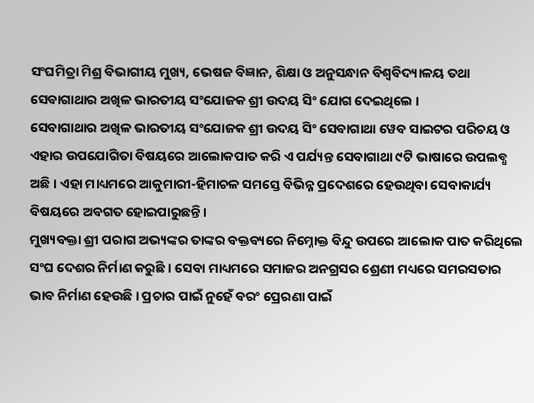ସଂଘମିତ୍ରା ମିଶ୍ର ବିଭାଗୀୟ ମୁଖ୍ୟ, ଭେଷଜ ବିଜ୍ଞାନ, ଶିକ୍ଷା ଓ ଅନୁସନ୍ଧାନ ବିଶ୍ୱବିଦ୍ୟାଳୟ ତଥା ସେବାଗାଥାର ଅଖିଳ ଭାରତୀୟ ସଂଯୋଜକ ଶ୍ରୀ ଉଦୟ ସିଂ ଯୋଗ ଦେଇଥିଲେ ।
ସେବାଗାଥାର ଅଖିଳ ଭାରତୀୟ ସଂଯୋଜକ ଶ୍ରୀ ଉଦୟ ସିଂ ସେବାଗାଥା ୱେବ ସାଇଟର ପରିଚୟ ଓ ଏହାର ଉପଯୋଗିତା ବିଷୟରେ ଆଲୋକପାତ କରି ଏ ପର୍ଯ୍ୟନ୍ତ ସେବାଗାଥା ୯ଟି ଭାଷାରେ ଉପଲବ୍ଧ ଅଛି । ଏହା ମାଧ୍ୟମରେ ଆକୁମାରୀ-ହିମାଚଳ ସମସ୍ତେ ବିଭିନ୍ନ ପ୍ରଦେଶରେ ହେଉଥିବା ସେବାକାର୍ଯ୍ୟ ବିଷୟରେ ଅବଗତ ହୋଇପାରୁଛନ୍ତି ।
ମୁଖ୍ୟବକ୍ତା ଶ୍ରୀ ପରାଗ ଅଭ୍ୟଙ୍କର ତାଙ୍କର ବକ୍ତବ୍ୟରେ ନିମ୍ନୋକ୍ତ ବିନ୍ଦୁ ଉପରେ ଆଲୋକ ପାତ କରିଥିଲେ ସଂଘ ଦେଶର ନିର୍ମାଣ କରୁଛି । ସେବା ମାଧ୍ୟମରେ ସମାଜର ଅନଗ୍ରସର ଶ୍ରେଣୀ ମଧ୍ୟରେ ସମରସତାର ଭାବ ନିର୍ମାଣ ହେଉଛି । ପ୍ରଚାର ପାଇଁ ନୁହେଁ ବରଂ ପ୍ରେରଣା ପାଇଁ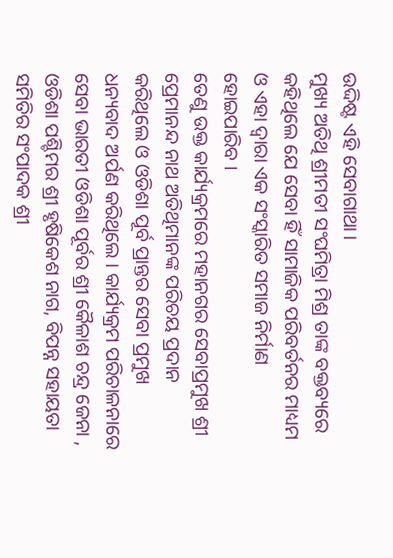ଉଦ୍ଦିଷ୍ଟ ଏହି ସେବାଗାଥା ।
ମୁଖ୍ୟ ଅତିଥି ଶ୍ରୀମତୀ ସଂଘମିତ୍ରା ମିଶ୍ର ତାଙ୍କ ବକ୍ତବ୍ୟରେ କହିଥିଲେ ଯେ ସେବା ହିଁ ସାମାଜିକ ପରିବର୍ତନର ମାଧ୍ୟମ ଓ ଏହା ଦ୍ୱାରା ଏକ ସଂସ୍କାରିତ ସମାଜ ନିର୍ମାଣ ହୋଇପାରିବ ।
ତେଣୁ ଉକ୍ତ କାର୍ଯ୍ୟକ୍ରମରେ ମହାନଗର ସେବାପ୍ରମୁଖ ଶ୍ରୀ ପ୍ରେମାନନ୍ଦ ନାଥ ଅତିଥିମାନଙ୍କ ପରିଚୟ ପ୍ରଦାନ କରିଥିଲେ ଓ ଓଡିଶା ପୂର୍ବ ପ୍ରାନ୍ତର ସେବା ପ୍ରମୁଖ ଧନ୍ୟବାଦ ଅର୍ପଣ କରିଥିଲେ । କାର୍ଯ୍ୟକ୍ରମ ପରିଚାଳନାରେ ସେବା ଭାରତୀ ଓଡିଶା ପୂର୍ବର ଶ୍ରୀ କୈଳାଶ ଚନ୍ଦ୍ର ଜେନା , ଓଡିଶା ପଶ୍ଚିମର ଶ୍ରୀ ହୃଷିକେଶ ନାଗ, ବିପନ୍ନ ସହାୟତା ସମିତିର ସଂପାଦକ ଶ୍ରୀ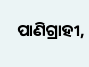ପାଣିଗ୍ରାହୀ,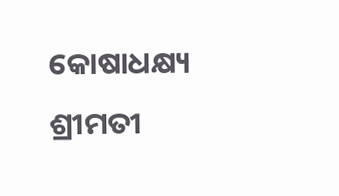କୋଷାଧକ୍ଷ୍ୟ ଶ୍ରୀମତୀ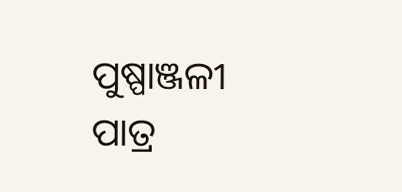ପୁଷ୍ପାଞ୍ଜଳୀ ପାତ୍ର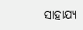ସାହାଯ୍ୟ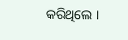କରିଥିଲେ ।